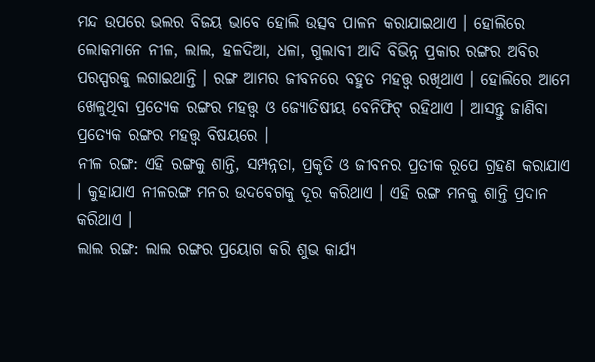ମନ୍ଦ ଉପରେ ଭଲର ବିଜୟ ଭାବେ ହୋଲି ଉତ୍ସବ ପାଳନ କରାଯାଇଥାଏ । ହୋଲିରେ ଲୋକମାନେ ନୀଳ, ଲାଲ, ହଳଦିଆ, ଧଳା, ଗୁଲାବୀ ଆଦି ବିଭିନ୍ନ ପ୍ରକାର ରଙ୍ଗର ଅବିର ପରସ୍ପରକୁ ଲଗାଇଥାନ୍ତି । ରଙ୍ଗ ଆମର ଜୀବନରେ ବହୁତ ମହତ୍ତ୍ୱ ରଖିଥାଏ । ହୋଲିରେ ଆମେ ଖେଳୁଥିବା ପ୍ରତ୍ୟେକ ରଙ୍ଗର ମହତ୍ତ୍ୱ ଓ ଜ୍ୟୋତିଷୀୟ ବେନିଫିଟ୍ ରହିଥାଏ । ଆସନ୍ତୁ ଜାଣିବା ପ୍ରତ୍ୟେକ ରଙ୍ଗର ମହତ୍ତ୍ୱ ବିଷୟରେ ।
ନୀଳ ରଙ୍ଗ: ଏହି ରଙ୍ଗକୁ ଶାନ୍ତି, ସମ୍ପନ୍ନତା, ପ୍ରକୃତି ଓ ଜୀବନର ପ୍ରତୀକ ରୂପେ ଗ୍ରହଣ କରାଯାଏ । କୁହାଯାଏ ନୀଳରଙ୍ଗ ମନର ଉଦବେଗକୁ ଦୂର କରିଥାଏ । ଏହି ରଙ୍ଗ ମନକୁ ଶାନ୍ତି ପ୍ରଦାନ କରିଥାଏ ।
ଲାଲ ରଙ୍ଗ: ଲାଲ ରଙ୍ଗର ପ୍ରୟୋଗ କରି ଶୁଭ କାର୍ଯ୍ୟ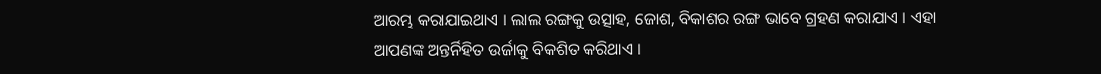ଆରମ୍ଭ କରାଯାଇଥାଏ । ଲାଲ ରଙ୍ଗକୁ ଉତ୍ସାହ, ଜୋଶ, ବିକାଶର ରଙ୍ଗ ଭାବେ ଗ୍ରହଣ କରାଯାଏ । ଏହା ଆପଣଙ୍କ ଅନ୍ତର୍ନିହିତ ଉର୍ଜାକୁ ବିକଶିତ କରିଥାଏ ।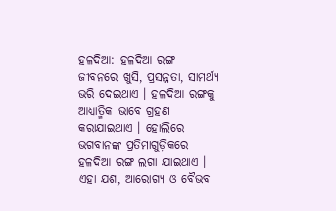ହଳଦିଆ: ହଳଦିଆ ରଙ୍ଗ ଜୀବନରେ ଖୁସି, ପ୍ରସନ୍ନତା, ସାମର୍ଥ୍ୟ ଭରି ଦେଇଥାଏ । ହଳଦିଆ ରଙ୍ଗକୁ ଆଧ୍ୟାତ୍ମିକ ଭାବେ ଗ୍ରହଣ କରାଯାଇଥାଏ । ହୋଲିରେ ଭଗବାନଙ୍କ ପ୍ରତିମାଗୁଡ଼ିକରେ ହଳଦିଆ ରଙ୍ଗ ଲଗା ଯାଇଥାଏ । ଏହା ଯଶ, ଆରୋଗ୍ୟ ଓ ବୈଭବ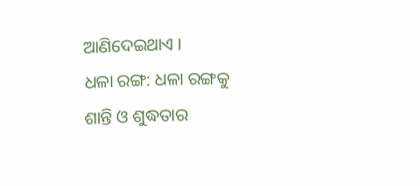ଆଣିଦେଇଥାଏ ।
ଧଳା ରଙ୍ଗ: ଧଳା ରଙ୍ଗକୁ ଶାନ୍ତି ଓ ଶୁଦ୍ଧତାର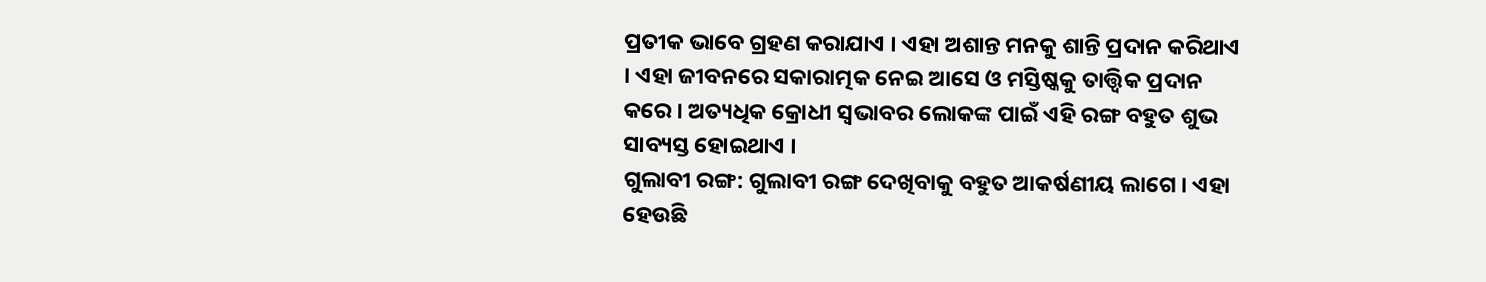ପ୍ରତୀକ ଭାବେ ଗ୍ରହଣ କରାଯାଏ । ଏହା ଅଶାନ୍ତ ମନକୁ ଶାନ୍ତି ପ୍ରଦାନ କରିଥାଏ । ଏହା ଜୀବନରେ ସକାରାତ୍ମକ ନେଇ ଆସେ ଓ ମସ୍ତିଷ୍କକୁ ତାତ୍ତ୍ୱିକ ପ୍ରଦାନ କରେ । ଅତ୍ୟଧିକ କ୍ରୋଧୀ ସ୍ୱଭାବର ଲୋକଙ୍କ ପାଇଁ ଏହି ରଙ୍ଗ ବହୁତ ଶୁଭ ସାବ୍ୟସ୍ତ ହୋଇଥାଏ ।
ଗୁଲାବୀ ରଙ୍ଗ: ଗୁଲାବୀ ରଙ୍ଗ ଦେଖିବାକୁ ବହୁତ ଆକର୍ଷଣୀୟ ଲାଗେ । ଏହା ହେଉଛି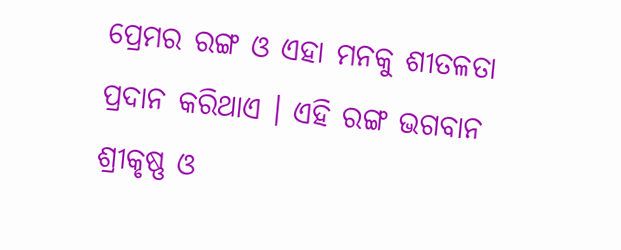ପ୍ରେମର ରଙ୍ଗ ଓ ଏହା ମନକୁ ଶୀତଳତା ପ୍ରଦାନ କରିଥାଏ । ଏହି ରଙ୍ଗ ଭଗବାନ ଶ୍ରୀକୃଷ୍ଣ ଓ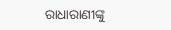ରାଧାରାଣୀଙ୍କୁ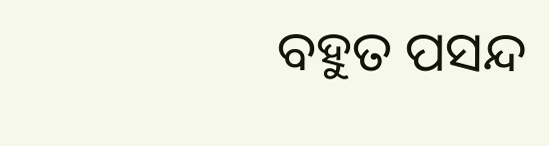ବହୁତ ପସନ୍ଦ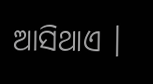ଆସିଥାଏ ।